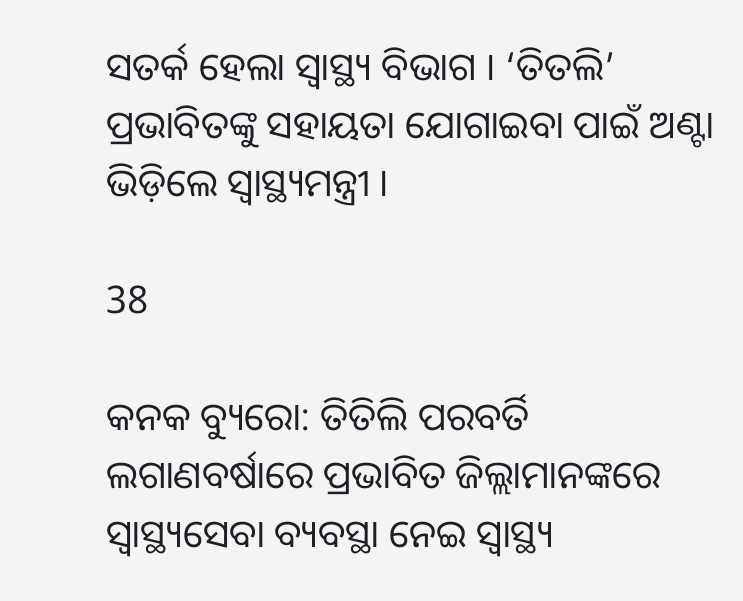ସତର୍କ ହେଲା ସ୍ୱାସ୍ଥ୍ୟ ବିଭାଗ । ‘ତିତଲି’ ପ୍ରଭାବିତଙ୍କୁ ସହାୟତା ଯୋଗାଇବା ପାଇଁ ଅଣ୍ଟା ଭିଡ଼ିଲେ ସ୍ୱାସ୍ଥ୍ୟମନ୍ତ୍ରୀ ।

38

କନକ ବ୍ୟୁରୋ: ତିତିଲି ପରବର୍ତି ଲଗାଣବର୍ଷାରେ ପ୍ରଭାବିତ ଜିଲ୍ଲାମାନଙ୍କରେ ସ୍ୱାସ୍ଥ୍ୟସେବା ବ୍ୟବସ୍ଥା ନେଇ ସ୍ୱାସ୍ଥ୍ୟ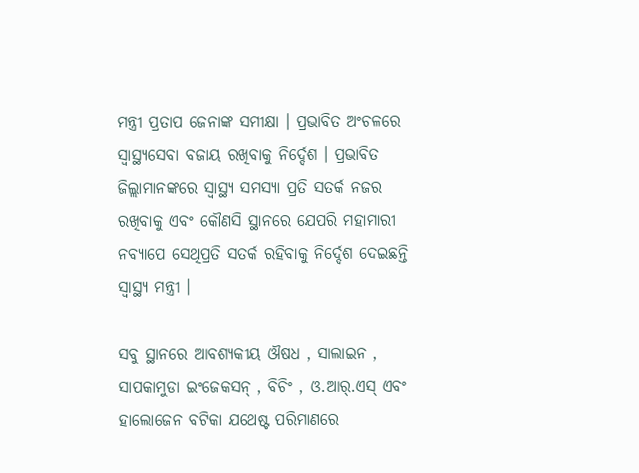ମନ୍ତ୍ରୀ ପ୍ରତାପ ଜେନାଙ୍କ ସମୀକ୍ଷା । ପ୍ରଭାବିତ ଅଂଚଳରେ ସ୍ୱାସ୍ଥ୍ୟସେବା ବଜାୟ ରଖିବାକୁ ନିର୍ଦ୍ଦେଶ । ପ୍ରଭାବିତ ଜିଲ୍ଲାମାନଙ୍କରେ ସ୍ୱାସ୍ଥ୍ୟ ସମସ୍ୟା ପ୍ରତି ସତର୍କ ନଜର ରଖିବାକୁ ଏବଂ କୌଣସି ସ୍ଥାନରେ ଯେପରି ମହାମାରୀ ନବ୍ୟାପେ ସେଥିପ୍ରତି ସତର୍କ ରହିବାକୁ ନିର୍ଦ୍ଦେଶ ଦେଇଛନ୍ତି ସ୍ୱାସ୍ଥ୍ୟ ମନ୍ତ୍ରୀ ।

ସବୁ ସ୍ଥାନରେ ଆବଶ୍ୟକୀୟ ଔଷଧ , ସାଲାଇନ , ସାପକାମୁଡା ଇଂଜେକସନ୍ , ବିଚିଂ , ଓ.ଆର୍.ଏସ୍ ଏବଂ ହାଲୋଜେନ ବଟିକା ଯଥେଷ୍ଟ ପରିମାଣରେ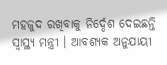ମହଜୁଦ ରଖିବାକୁ ନିର୍ଦ୍ଦେଶ ଦେଇଛନ୍ତି ସ୍ୱାସ୍ଥ୍ୟ ମନ୍ତ୍ରୀ । ଆବଶ୍ୟକ ଅନୁଯାୟୀ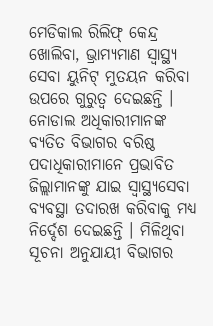ମେଡିକାଲ ରିଲିଫ୍ କେନ୍ଦ୍ର ଖୋଲିବା, ଭ୍ରାମ୍ୟମାଣ ସ୍ୱାସ୍ଥ୍ୟ ସେବା ୟୁନିଟ୍ ମୁତୟନ କରିବା ଉପରେ ଗୁରୁତ୍ୱ ଦେଇଛନ୍ତି । ନୋଡାଲ ଅଧିକାରୀମାନଙ୍କ ବ୍ୟତିତ ବିଭାଗର ବରିଷ୍ଠ ପଦାଧିକାରୀମାନେ ପ୍ରଭାବିତ ଜିଲ୍ଲାମାନଙ୍କୁ ଯାଇ ସ୍ୱାସ୍ଥ୍ୟସେବା ବ୍ୟବସ୍ଥା ତଦାରଖ କରିବାକୁ ମଧ୍ୟ ନିର୍ଦ୍ଦେଶ ଦେଇଛନ୍ତି । ମିଳିଥିବା ସୂଚନା ଅନୁଯାୟୀ ବିଭାଗର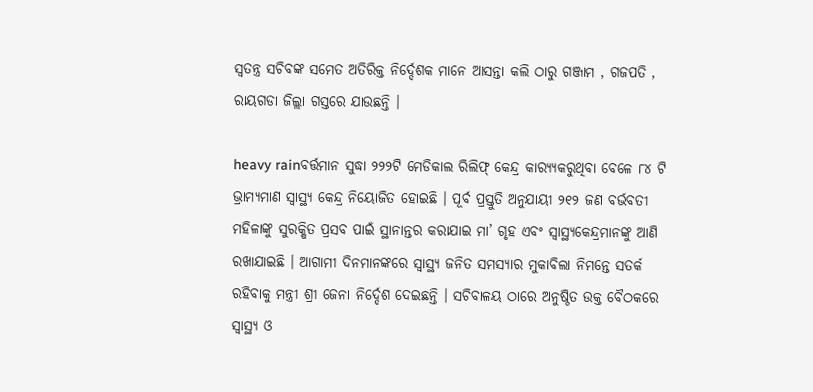ସ୍ୱତନ୍ତ୍ର ସଚିବଙ୍କ ସମେତ ଅତିରିକ୍ତ ନିର୍ଦ୍ଦେଶକ ମାନେ ଆସନ୍ତା କଲି ଠାରୁ ଗଞ୍ଜାମ , ଗଜପତି , ରାୟଗଡା ଜିଲ୍ଲା ଗସ୍ତରେ ଯାଉଛନ୍ତି ।

heavy rainବର୍ତ୍ତମାନ ସୁଦ୍ଧା ୨୨୨ଟି ମେଡିକାଲ ରିଲିଫ୍ କେନ୍ଦ୍ର କାର‌୍ୟ୍ୟକରୁଥିବା ବେଳେ ୮୪ ଟି ଭ୍ରାମ୍ୟମାଣ ସ୍ୱାସ୍ଥ୍ୟ କେନ୍ଦ୍ର ନିୟୋଜିତ ହୋଇଛି । ପୂର୍ବ ପ୍ରସ୍ତୁତି ଅନୁଯାୟୀ ୨୧୨ ଜଣ ବର୍ଭବତୀ ମହିଳାଙ୍କୁ ସୁରକ୍ଷିତ ପ୍ରସବ ପାଇଁ ସ୍ଥାନାନ୍ତର କରାଯାଇ ମା’ ଗୃହ ଏବଂ ସ୍ୱାସ୍ଥ୍ୟକେନ୍ଦ୍ରମାନଙ୍କୁ ଆଣି ରଖାଯାଇଛି । ଆଗାମୀ ଦିନମାନଙ୍କରେ ସ୍ୱାସ୍ଥ୍ୟ ଜନିତ ସମସ୍ୟାର ମୁକାବିଲା ନିମନ୍ତେ ସତର୍କ ରହିବାକୁ ମନ୍ତ୍ରୀ ଶ୍ରୀ ଜେନା ନିର୍ଦ୍ଦେଶ ଦେଇଛନ୍ତି । ସଚିବାଳୟ ଠାରେ ଅନୁଷ୍ଠିତ ଉକ୍ତ ବୈଠକରେ ସ୍ୱାସ୍ଥ୍ୟ ଓ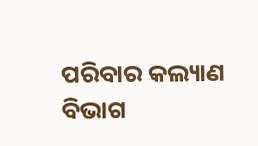ପରିବାର କଲ୍ୟାଣ ବିଭାଗ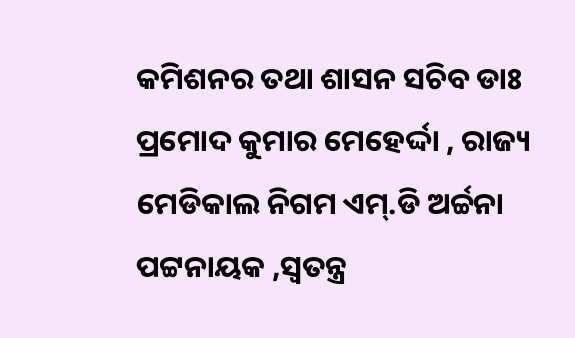କମିଶନର ତଥା ଶାସନ ସଚିବ ଡାଃ ପ୍ରମୋଦ କୁମାର ମେହେର୍ଦ୍ଦା , ରାଜ୍ୟ ମେଡିକାଲ ନିଗମ ଏମ୍.ଡି ଅର୍ଚ୍ଚନା ପଟ୍ଟନାୟକ ,ସ୍ୱତନ୍ତ୍ର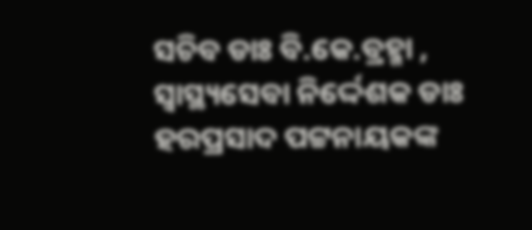ସଚିବ ଡାଃ ବି.କେ.ବ୍ରହ୍ମା , ସ୍ୱାସ୍ଥ୍ୟସେବା ନିର୍ଦ୍ଦେଶକ ଡାଃ ହରପ୍ରସାଦ ପଟ୍ଟନାୟକଙ୍କ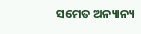ସମେତ ଅନ୍ୟାନ୍ୟ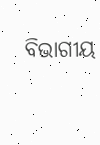ବିଭାଗୀୟ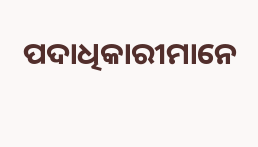ପଦାଧିକାରୀମାନେ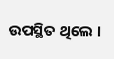ଉପସ୍ଥିତ ଥିଲେ ।